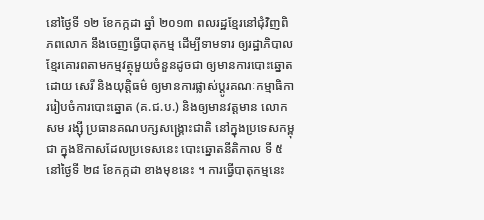នៅថ្ងៃទី ១២ ខែកក្កដា ឆ្នាំ ២០១៣ ពលរដ្ឋខ្មែរនៅជុំវិញពិភពលោក នឹងចេញធ្វើបាតុកម្ម ដើម្បីទាមទារ ឲ្យរដ្ឋាភិបាលខ្មែរគោរពតាមកម្មវត្ថុមួយចំនួនដូចជា ឲ្យមានការបោះឆ្នោតដោយ សេរី និងយុត្តិធម៌ ឲ្យមានការផ្លាស់ប្ដូរគណៈកម្មាធិការរៀបចំការបោះឆ្នោត (គ.ជ.ប.) និងឲ្យមានវត្តមាន លោក សម រង្ស៊ី ប្រធានគណបក្សសង្គ្រោះជាតិ នៅក្នុងប្រទេសកម្ពុជា ក្នុងឱកាសដែលប្រទេសនេះ បោះឆ្នោតនីតិកាល ទី ៥ នៅថ្ងៃទី ២៨ ខែកក្កដា ខាងមុខនេះ ។ ការធ្វើបាតុកម្មនេះ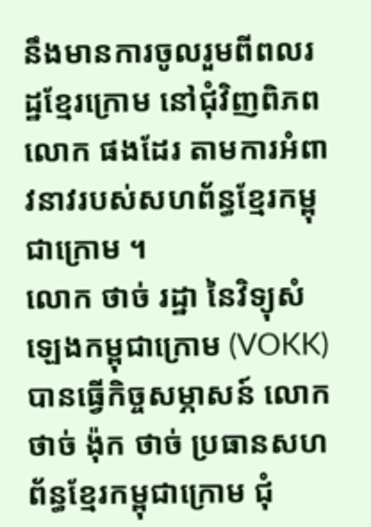នឹងមានការចូលរួមពីពលរដ្ឋខ្មែរក្រោម នៅជុំវិញពិភពលោក ផងដែរ តាមការអំពាវនាវរបស់សហព័ន្ធខ្មែរកម្ពុជាក្រោម ។
លោក ថាច់ រដ្ឋា នៃវិទ្យុសំឡេងកម្ពុជាក្រោម (VOKK) បានធ្វើកិច្ចសម្ភាសន៍ លោក ថាច់ ង៉ុក ថាច់ ប្រធានសហព័ន្ធខ្មែរកម្ពុជាក្រោម ជុំ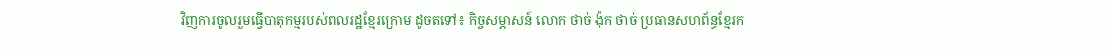វិញការចូលរួមធ្វើបាតុកម្មរបស់ពលរដ្ឋខ្មែរក្រោម ដូចតទៅ៖ កិច្ចសម្ភាសន៍ លោក ថាច់ ង៉ុក ថាច់ ប្រធានសហព័ន្ធខ្មែរក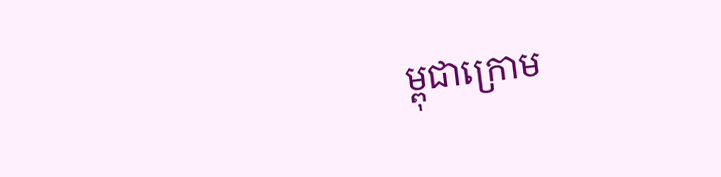ម្ពុជាក្រោម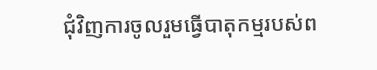ជុំវិញការចូលរួមធ្វើបាតុកម្មរបស់ព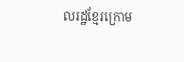លរដ្ឋខ្មែរក្រោម